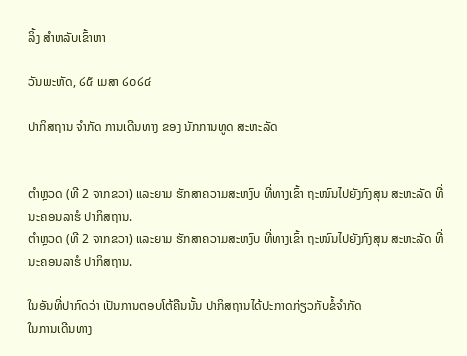ລິ້ງ ສຳຫລັບເຂົ້າຫາ

ວັນພະຫັດ, ໒໕ ເມສາ ໒໐໒໔

ປາກິສຖານ ຈຳກັດ ການເດີນທາງ ຂອງ ນັກການທູດ ສະຫະລັດ


ຕຳຫຼວດ (ທີ 2 ຈາກຂວາ) ແລະຍາມ ຮັກສາຄວາມສະຫງົບ ທີ່ທາງເຂົ້າ ຖະໜົນໄປຍັງກົງສຸນ ສະຫະລັດ ທີ່ນະຄອນລາຮໍ ປາກິສຖານ.
ຕຳຫຼວດ (ທີ 2 ຈາກຂວາ) ແລະຍາມ ຮັກສາຄວາມສະຫງົບ ທີ່ທາງເຂົ້າ ຖະໜົນໄປຍັງກົງສຸນ ສະຫະລັດ ທີ່ນະຄອນລາຮໍ ປາກິສຖານ.

ໃນອັນທີ່ປາກົດວ່າ ເປັນການຕອບໂຕ້ຄືນນັ້ນ ປາກິສຖານໄດ້ປະກາດກ່ຽວກັບຂໍ້ຈຳກັດ
ໃນການເດີນທາງ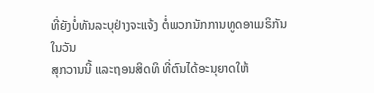ທີ່ຍັງບໍ່ທັນລະບຸຢ່າງຈະແຈ້ງ ຕໍ່ພວກນັກການທູດອາເມຣິກັນ ໃນວັນ
ສຸກວານນີ້ ແລະຖອນສິດທິ ທີ່ຕົນໄດ້ອະນຸຍາດໃຫ້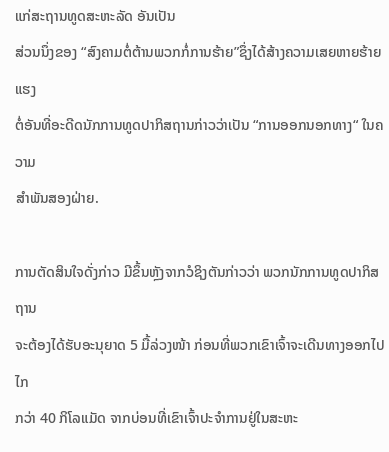ແກ່ສະຖານທູດສະຫະລັດ ອັນເປັນ
ສ່ວນນຶ່ງຂອງ “ສົງຄາມຕໍ່ຕ້ານພວກກໍ່ການຮ້າຍ”ຊຶ່ງໄດ້ສ້າງຄວາມເສຍຫາຍຮ້າຍແຮງ
ຕໍ່ອັນທີ່ອະດີດນັກການທູດປາກິສຖານກ່າວວ່າເປັນ “ການອອກນອກທາງ“ ໃນຄວາມ
ສຳພັນສອງຝ່າຍ.

ການຕັດສິນໃຈດັ່ງກ່າວ ມີຂຶ້ນຫຼັງຈາກວໍຊິງຕັນກ່າວວ່າ ພວກນັກການທູດປາກິສຖານ
ຈະຕ້ອງໄດ້ຮັບອະນຸຍາດ 5 ມື້ລ່ວງໜ້າ ກ່ອນທີ່ພວກເຂົາເຈົ້າຈະເດີນທາງອອກໄປໄກ
ກວ່າ 40 ກິໂລແມັດ ຈາກບ່ອນທີ່ເຂົາເຈົ້າປະຈຳການຢູ່ໃນສະຫະ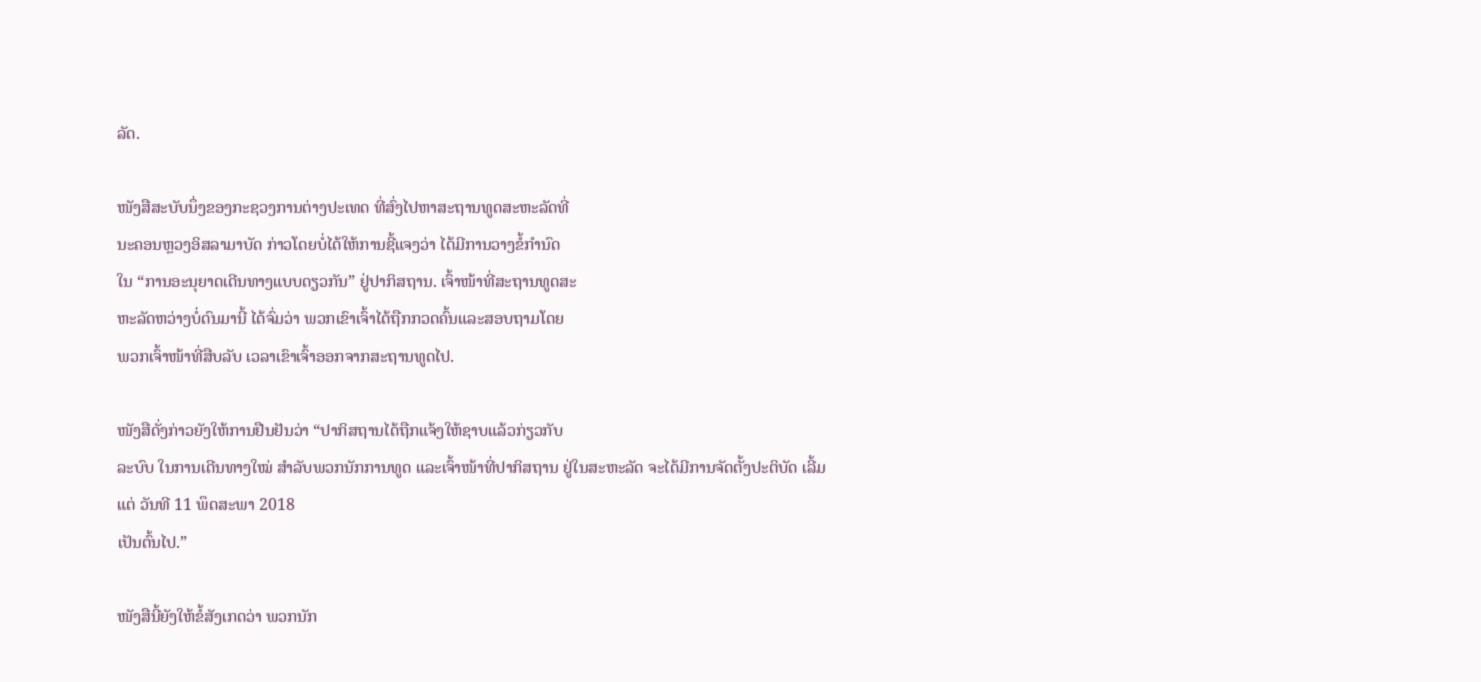ລັດ.

ໜັງສືສະບັບນຶ່ງຂອງກະຊວງການຕ່າງປະເທດ ທີ່ສົ່ງໄປຫາສະຖານທູດສະຫະລັດທີ່
ນະຄອນຫຼວງອິສລາມາບັດ ກ່າວໂດຍບໍ່ໄດ້ໃຫ້ການຊີ້ແຈງວ່າ ໄດ້ມີການວາງຂໍ້ກຳນົດ
ໃນ “ການອະນຸຍາດເດີນທາງແບບດຽວກັນ” ຢູ່ປາກິສຖານ. ເຈົ້າໜ້າທີ່ສະຖານທູດສະ
ຫະລັດຫວ່າງບໍ່ດົນມານີ້ ໄດ້ຈົ່ມວ່າ ພວກເຂົາເຈົ້າໄດ້ຖືກກວດຄົ້ນແລະສອບຖາມໂດຍ
ພວກເຈົ້າໜ້າທີ່ສືບລັບ ເວລາເຂົາເຈົ້າອອກຈາກສະຖານທູດໄປ.

ໜັງສືດັ່ງກ່າວຍັງໃຫ້ການຢືນຢັນວ່າ “ປາກິສຖານໄດ້ຖືກແຈ້ງໃຫ້ຊາບແລ້ວກ່ຽວກັບ
ລະບົບ ໃນການເດີນທາງໃໝ່ ສຳລັບພວກນັກການທູດ ແລະເຈົ້າໜ້າທີ່ປາກິສຖານ ຢູ່ໃນສະຫະລັດ ຈະໄດ້ມີການຈັດຕັ້ງປະຕິບັດ ເລີ້ມແຕ່ ວັນທີ 11 ພຶດສະພາ 2018
ເປັນຕົ້ນໄປ.”

ໜັງສືນີ້ຍັງໃຫ້ຂໍ້ສັງເກດວ່າ ພວກນັກ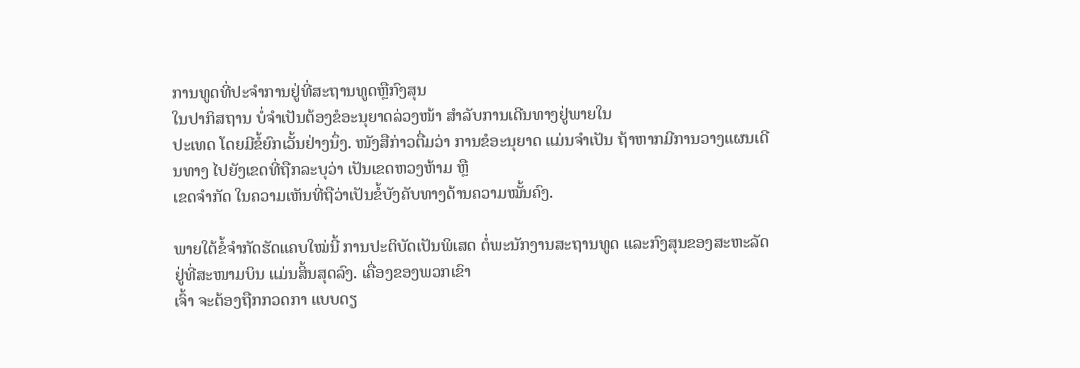ການທູດທີ່ປະຈຳການຢູ່ທີ່ສະຖານທູດຫຼືກົງສຸນ
ໃນປາກິສຖານ ບໍ່ຈຳເປັນຕ້ອງຂໍອະນຸຍາດລ່ວງໜ້າ ສຳລັບການເດີນທາງຢູ່ພາຍໃນ
ປະເທດ ໂດຍມີຂໍ້ຍົກເວັ້ນຢ່າງນຶ່ງ. ໜັງສືກ່າວຕື່ມວ່າ ການຂໍອະນຸຍາດ ແມ່ນຈຳເປັນ ຖ້າຫາກມີການວາງແຜນເດີນທາງ ໄປຍັງເຂດທີ່ຖືກລະບຸວ່າ ເປັນເຂດຫວງຫ້າມ ຫຼື
ເຂດຈຳກັດ ໃນຄວາມເຫັນທີ່ຖືວ່າເປັນຂໍ້ບັງຄັບທາງດ້ານຄວາມໝັ້ນຄົງ.

ພາຍໃຕ້ຂໍ້ຈຳກັດຮັດແຄບໃໝ່ນີ້ ການປະຕິບັດເປັນພິເສດ ຕໍ່ພະນັກງານສະຖານທູດ ແລະກົງສຸນຂອງສະຫະລັດ ຢູ່ທີ່ສະໜາມບິນ ແມ່ນສິ້ນສຸດລົງ. ເຄື່ອງຂອງພວກເຂົາ
ເຈົ້າ ຈະຕ້ອງຖືກກວດກາ ແບບດຽ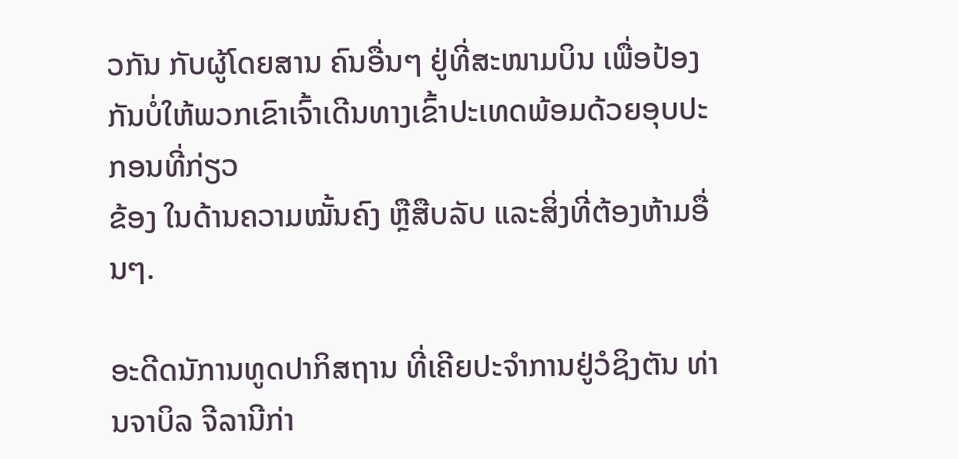ວກັນ ກັບຜູ້ໂດຍສານ ຄົນອື່ນໆ ຢູ່ທີ່ສະໜາມບິນ ເພື່ອປ້ອງກັນບໍ່ໃຫ້ພວກເຂົາເຈົ້າເດີນທາງເຂົ້າປະເທດພ້ອມດ້ວຍອຸບປະກອນທີ່ກ່ຽວ
ຂ້ອງ ໃນດ້ານຄວາມໝັ້ນຄົງ ຫຼືສືບລັບ ແລະສິ່ງທີ່ຕ້ອງຫ້າມອື່ນໆ.

ອະດີດນັການທູດປາກິສຖານ ທີ່ເຄີຍປະຈຳການຢູ່ວໍຊິງຕັນ ທ່ານຈາບິລ ຈີລານີກ່າ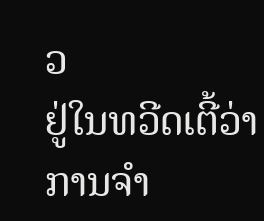ວ
ຢູ່ໃນທວີດເຕີ້ວ່າ ການຈຳ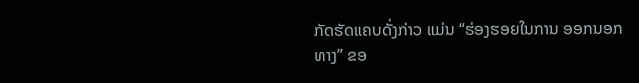ກັດຮັດແຄບດັ່ງກ່າວ ແມ່ນ “ຮ່ອງຮອຍໃນການ ອອກນອກ
ທາງ” ຂອ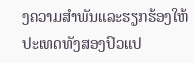ງຄວາມສຳພັນແລະຮຽກຮ້ອງໃຫ້ປະເທດທັງສອງປົວແປ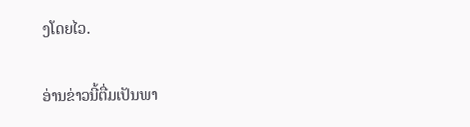ງໂດຍໄວ.

ອ່ານຂ່າວນີ້ຕື່ມເປັນພາ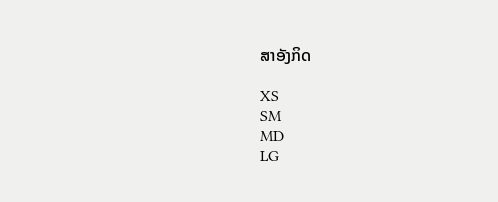ສາອັງກິດ

XS
SM
MD
LG